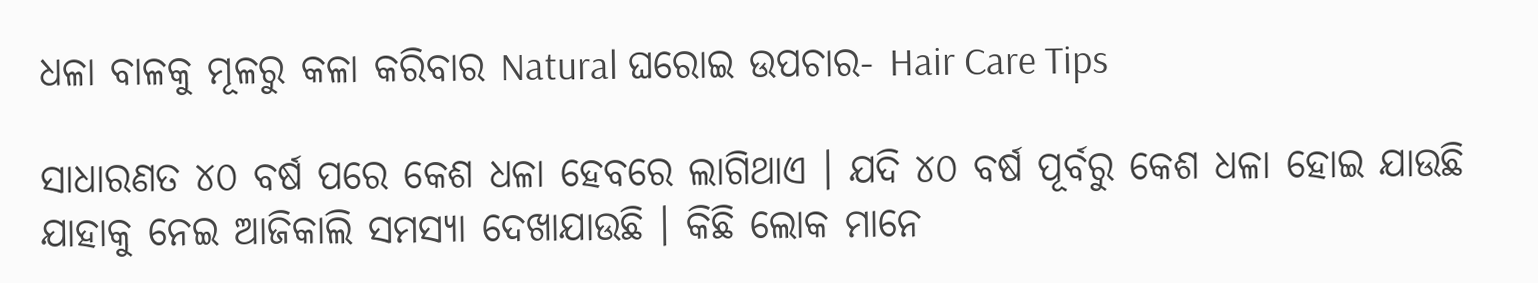ଧଳା ବାଳକୁ ମୂଳରୁ କଳା କରିବାର Natural ଘରୋଇ ଉପଚାର- Hair Care Tips

ସାଧାରଣତ ୪୦ ବର୍ଷ ପରେ କେଶ ଧଳା ହେବରେ ଲାଗିଥାଏ । ଯଦି ୪୦ ବର୍ଷ ପୂର୍ବରୁ କେଶ ଧଳା ହୋଇ ଯାଉଛି ଯାହାକୁ ନେଇ ଆଜିକାଲି ସମସ୍ଯା ଦେଖାଯାଉଛି । କିଛି ଲୋକ ମାନେ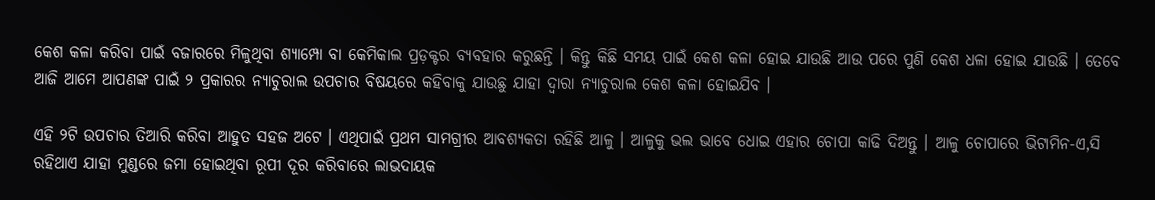କେଶ କଳା କରିବା ପାଇଁ ବଜାରରେ ମିଳୁଥିବା ଶ୍ୟାମ୍ପୋ ବା କେମିକାଲ ପ୍ରଡ଼କ୍ଟର ବ୍ୟବହାର କରୁଛନ୍ତି । କିନ୍ତୁ କିଛି ସମୟ ପାଇଁ କେଶ କଳା ହୋଇ ଯାଉଛି ଆଉ ପରେ ପୁଣି କେଶ ଧଳା ହୋଇ ଯାଉଛି । ତେବେ ଆଜି ଆମେ ଆପଣଙ୍କ ପାଇଁ ୨ ପ୍ରକାରର ନ୍ଯାଚୁରାଲ ଉପଚାର ବିଷୟରେ କହିବାକୁ ଯାଉଛୁ ଯାହା ଦ୍ଵାରା ନ୍ୟାଚୁରାଲ କେଶ କଳା ହୋଇଯିବ ।

ଏହି ୨ଟି ଉପଚାର ତିଆରି କରିବା ଆହୁତ ସହଜ ଅଟେ । ଏଥିପାଇଁ ପ୍ରଥମ ସାମଗ୍ରୀର ଆବଶ୍ୟକତା ରହିଛି ଆଳୁ । ଆଳୁକୁ ଭଲ ଭାବେ ଧୋଇ ଏହାର ଚୋପା କାଢି ଦିଅନ୍ତୁ । ଆଳୁ ଚୋପାରେ ଭିଟାମିନ-ଏ,ସି ରହିଥାଏ ଯାହା ମୁଣ୍ଡରେ ଜମା ହୋଇଥିବା ରୂପୀ ଦୂର କରିବାରେ ଲାଭଦାୟକ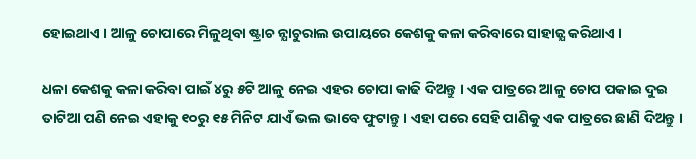ହୋଇଥାଏ । ଆଳୁ ଚୋପାରେ ମିଳୁଥିବା ଷ୍ଟ୍ରାଚ ନ୍ଯାଚୁରାଲ ଉପାୟରେ କେଶକୁ କଳା କରିବାରେ ସାହାଜ୍ଯ କରିଥାଏ ।

ଧଳା କେଶକୁ କଳା କରିବା ପାଇଁ ୪ରୁ ୫ଟି ଆଳୁ ନେଇ ଏହର ଚୋପା କାଢି ଦିଅନ୍ତୁ । ଏକ ପାତ୍ରରେ ଆଳୁ ଚୋପ ପକାଇ ଦୁଇ ତାଟିଆ ପଣି ନେଇ ଏହାକୁ ୧୦ରୁ ୧୫ ମିନିଟ ଯାଏଁ ଭଲ ଭାବେ ଫୁଟାନ୍ତୁ । ଏହା ପରେ ସେହି ପାଣିକୁ ଏକ ପାତ୍ରରେ ଛାଣି ଦିଅନ୍ତୁ ।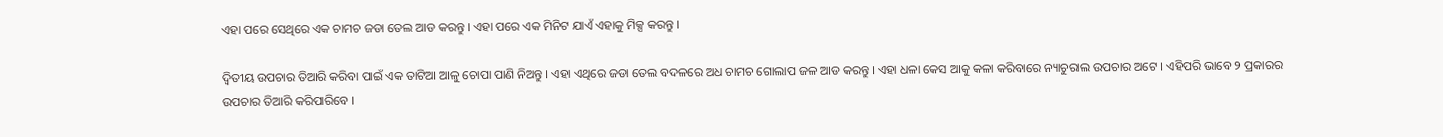ଏହା ପରେ ସେଥିରେ ଏକ ଚାମଚ ଜଡା ତେଲ ଆଡ କରନ୍ତୁ । ଏହା ପରେ ଏକ ମିନିଟ ଯାଏଁ ଏହାକୁ ମିକ୍ସ କରନ୍ତୁ ।

ଦ୍ଵିତୀୟ ଉପଚାର ତିଆରି କରିବା ପାଇଁ ଏକ ତାଟିଆ ଆଳୁ ଚୋପା ପାଣି ନିଅନ୍ତୁ । ଏହା ଏଥିରେ ଜଡା ତେଲ ବଦଳରେ ଅଧ ଚାମଚ ଗୋଲାପ ଜଳ ଆଡ କରନ୍ତୁ । ଏହା ଧଳା କେସ ଆକୁ କଳା କରିବାରେ ନ୍ୟାଚୁରାଲ ଉପଚାର ଅଟେ । ଏହିପରି ଭାବେ ୨ ପ୍ରକାରର ଉପଚାର ତିଆରି କରିପାରିବେ ।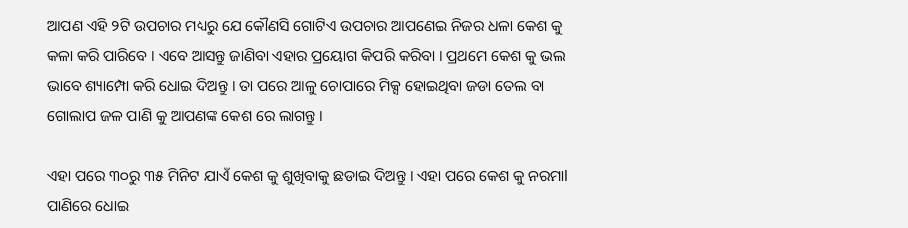ଆପଣ ଏହି ୨ଟି ଉପଚାର ମଧ୍ୟରୁ ଯେ କୌଣସି ଗୋଟିଏ ଉପଚାର ଆପଣେଇ ନିଜର ଧଳା କେଶ କୁ କଳା କରି ପାରିବେ । ଏବେ ଆସନ୍ତୁ ଜାଣିବା ଏହାର ପ୍ରୟୋଗ କିପରି କରିବା । ପ୍ରଥମେ କେଶ କୁ ଭଲ ଭାବେ ଶ୍ୟାମ୍ପୋ କରି ଧୋଇ ଦିଅନ୍ତୁ । ତା ପରେ ଆଳୁ ଚୋପାରେ ମିକ୍ସ ହୋଇଥିବା ଜଡା ତେଲ ବା ଗୋଲାପ ଜଳ ପାଣି କୁ ଆପଣଙ୍କ କେଶ ରେ ଲାଗନ୍ତୁ ।

ଏହା ପରେ ୩୦ରୁ ୩୫ ମିନିଟ ଯାଏଁ କେଶ କୁ ଶୁଖିବାକୁ ଛଡାଇ ଦିଅନ୍ତୁ । ଏହା ପରେ କେଶ କୁ ନରମାl ପାଣିରେ ଧୋଇ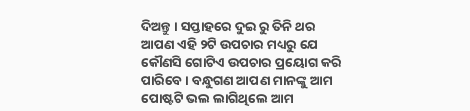ଦିଅନ୍ତୁ । ସପ୍ତାହରେ ଦୁଇ ରୁ ତିନି ଥର ଆପଣ ଏହି ୨ଟି ଉପଚାର ମଧ୍ୟରୁ ଯେ କୌଣସି ଗୋଟିଏ ଉପଚାର ପ୍ରୟୋଗ କରି ପାରିବେ । ବନ୍ଧୁଗଣ ଆପଣ ମାନଙ୍କୁ ଆମ ପୋଷ୍ଟଟି ଭଲ ଲାଗିଥିଲେ ଆମ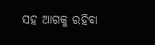ସହ ଆଗକୁ ରହିବା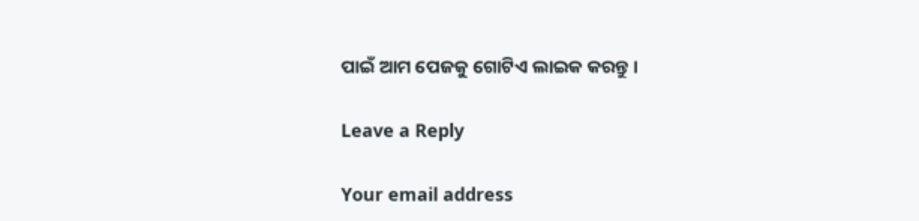ପାଇଁ ଆମ ପେଜକୁ ଗୋଟିଏ ଲାଇକ କରନ୍ତୁ ।

Leave a Reply

Your email address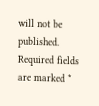will not be published. Required fields are marked *